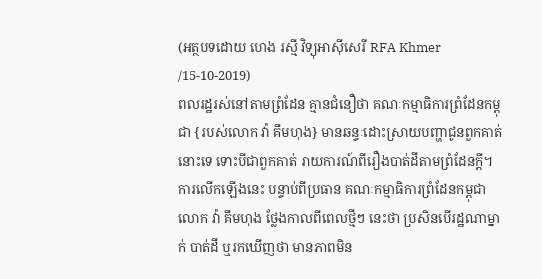(អត្ថបទដោយ ហេង រស្មី វិទ្យុអាស៊ីសេរី RFA Khmer /15-10-2019)
ពលរដ្ឋរស់នៅតាមព្រំដែន គ្មានជំនឿថា គណៈកម្មាធិការព្រំដែនកម្ពុជា {របស់លោក វ៉ា គឹមហុង} មានឆន្ទៈដោះស្រាយបញ្ហាជូនពួកគាត់នោះទេ ទោះបីជាពួកគាត់ រាយការណ៍ពីរឿងបាត់ដីតាមព្រំដែនក្តី។ ការលើកឡើងនេះ បន្ទាប់ពីប្រធាន គណៈកម្មាធិការព្រំដែនកម្ពុជា លោក វ៉ា គឹមហុង ថ្លែងកាលពីពេលថ្មីៗ នេះថា ប្រសិនបើរដ្ឋណាម្នាក់ បាត់ដី ឬរកឃើញថា មានភាពមិន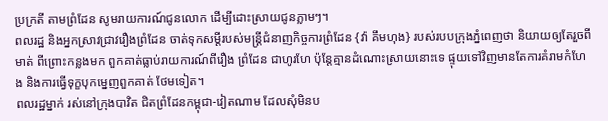ប្រក្រតី តាមព្រំដែន សូមរាយការណ៍ជូនលោក ដើម្បីដោះស្រាយជូនភ្លាមៗ។
ពលរដ្ឋ និងអ្នកស្រាវជ្រាវរឿងព្រំដែន ចាត់ទុកសម្ដីរបស់មន្ត្រីជំនាញកិច្ចការព្រំដែន {វ៉ា គឹមហុង} របស់របបក្រុងភ្នំពេញថា និយាយឲ្យតែរួចពីមាត់ ពីព្រោះកន្លងមក ពួកគាត់ធ្លាប់រាយការណ៍ពីរឿង ព្រំដែន ជាហូរហែ ប៉ុន្តែគ្មានដំណោះស្រាយនោះទេ ផ្ទុយទៅវិញមានតែការគំរាមកំហែង និងការធ្វើទុក្ខបុកម្នេញពួកគាត់ ថែមទៀត។
ពលរដ្ឋម្នាក់ រស់នៅក្រុងបាវិត ជិតព្រំដែនកម្ពុជា-វៀតណាម ដែលសុំមិនប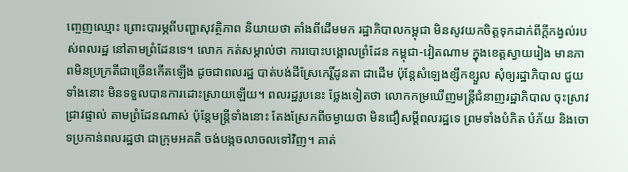ញ្ចេញឈ្មោះ ព្រោះបារម្ភពីបញ្ហាសុវត្ថិភាព និយាយថា តាំងពីដើមមក រដ្ឋាភិបាលកម្ពុជា មិនសូវយកចិត្តទុកដាក់ពីក្ដីកង្វល់របស់ពលរដ្ឋ នៅតាមព្រំដែនទេ។ លោក កត់សម្គាល់ថា ការបោះបង្គោលព្រំដែន កម្ពុជា-វៀតណាម ក្នុងខេត្តស្វាយរៀង មានភាពមិនប្រក្រតីជាច្រើនកើតឡើង ដូចជាពលរដ្ឋ បាត់បង់ដីស្រែកេរ្តិ៍ដូនតា ជាដើម ប៉ុន្តែសំឡេងខ្សឹកខ្សួល សុំឲ្យរដ្ឋាភិបាល ជួយទាំងនោះ មិនទទួលបានការដោះស្រាយឡើយ។ ពលរដ្ឋរូបនេះ ថ្លែងទៀតថា លោកកម្រឃើញមន្ត្រីជំនាញរដ្ឋាភិបាល ចុះស្រាវជ្រាវផ្ទាល់ តាមព្រំដែនណាស់ ប៉ុន្តែមន្ត្រីទាំងនោះ តែងស្រែកពីចម្ងាយថា មិនជឿសម្ដីពលរដ្ឋទេ ព្រមទាំងបំភិត បំភ័យ និងចោទប្រកាន់ពលរដ្ឋថា ជាក្រុមអគតិ ចង់បង្កចលាចលទៅវិញ។ គាត់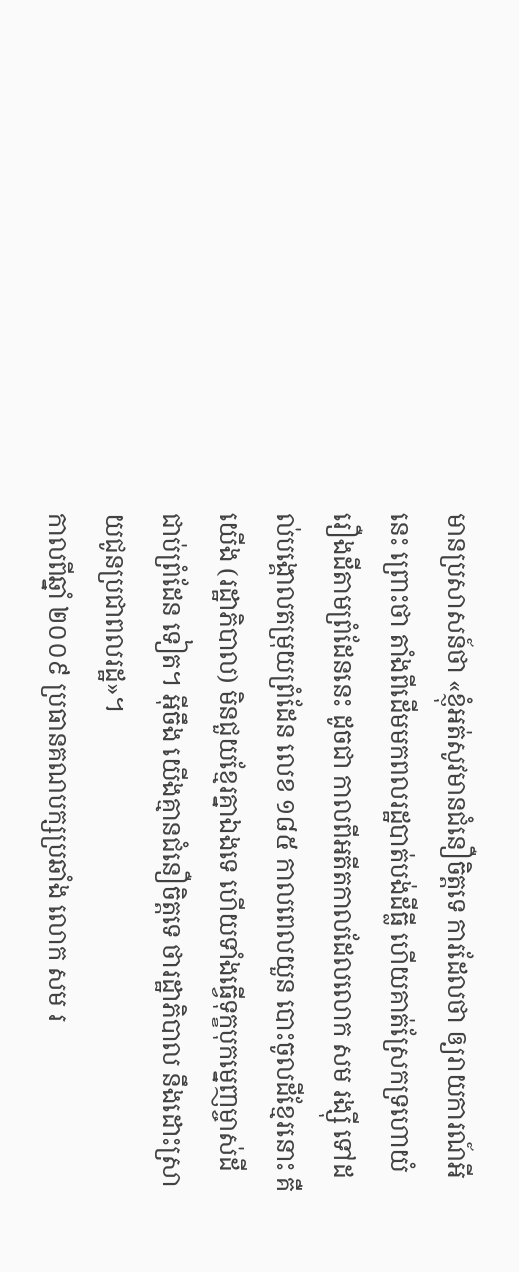មានប្រសាសន៍ថា «ខ្ញុំអត់សូវមានជំនឿចិត្តទេ ការដែលថា ឲ្យរាយការណ៍អីនេះ ព្រោះថា តាំងពីដើមមកពលរដ្ឋបាត់បង់ដីធ្លី ហើយគាត់ស្រែកទ្រហោយំ រឿងដីតាមព្រំដែននេះ ដូចជា កាលពីអតីតកាលដែលលោក សម រង្ស៊ី ទៅដល់បង្គោលតម្រុយព្រំដែន លេខ ១៨៥ កាលពេលយួន បោះចូលដីខ្មែរនោះ គឺយើង (រដ្ឋាភិបាល) មិនជួយខ្មែរគ្នាឯងទេ ហើយទាំងធ្វើទុក្ខបុកម្នេញម្ចាស់ដី ជាប់ព្រំដែន ទៀត។ អ៊ីចឹង យើងគ្មានជំនឿចិត្តទេ ថារដ្ឋាភិបាល នឹងដោះស្រាយជូនប្រជាពលរដ្ឋ»។
កាលពីឆ្នាំ ២០០៩ ប្រធានគណបក្សប្រឆាំង លោក សម រ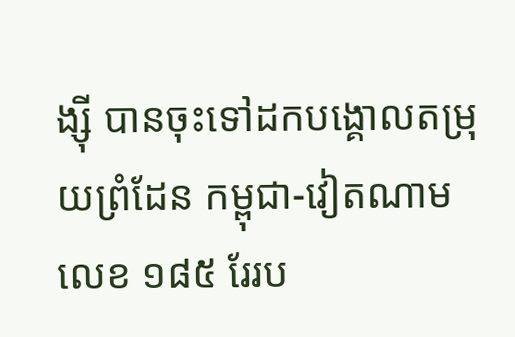ង្ស៊ី បានចុះទៅដកបង្គោលតម្រុយព្រំដែន កម្ពុជា-វៀតណាម លេខ ១៨៥ រែរប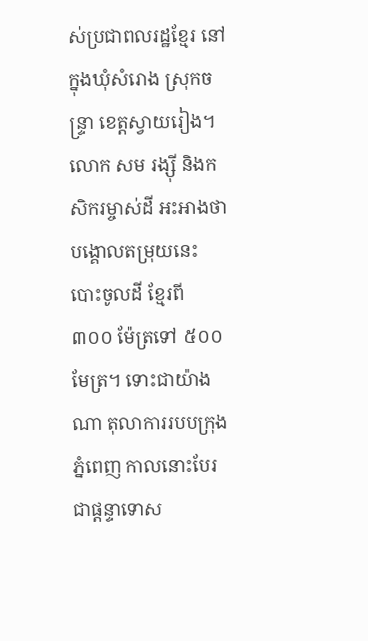ស់ប្រជាពលរដ្ឋខ្មែរ នៅក្នុងឃុំសំរោង ស្រុកចន្ទ្រា ខេត្តស្វាយរៀង។ លោក សម រង្ស៊ី និងកសិករម្ចាស់ដី អះអាងថា បង្គោលតម្រុយនេះ បោះចូលដី ខ្មែរពី ៣០០ ម៉ែត្រទៅ ៥០០ មែត្រ។ ទោះជាយ៉ាងណា តុលាការរបបក្រុងភ្នំពេញ កាលនោះបែរជាផ្ដន្ទាទោស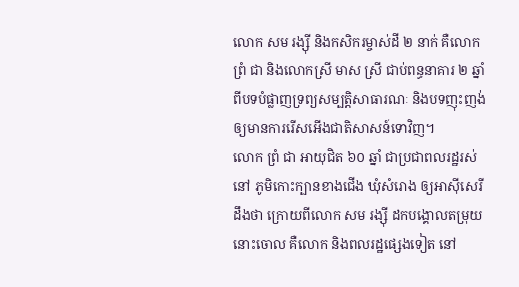លោក សម រង្ស៊ី និងកសិករម្ចាស់ដី ២ នាក់ គឺលោក ព្រំ ជា និងលោកស្រី មាស ស្រី ជាប់ពន្ធនាគារ ២ ឆ្នាំ ពីបទបំផ្លាញទ្រព្យសម្បត្តិសាធារណៈ និងបទញុះញង់ឲ្យមានការរើសអើងជាតិសាសន៍ទោវិញ។
លោក ព្រំ ជា អាយុជិត ៦០ ឆ្នាំ ជាប្រជាពលរដ្ឋរស់នៅ ភូមិកោះក្បានខាងជើង ឃុំសំរោង ឲ្យអាស៊ីសេរីដឹងថា ក្រោយពីលោក សម រង្ស៊ី ដកបង្គោលតម្រុយនោះចោល គឺលោក និងពលរដ្ឋផ្សេងទៀត នៅ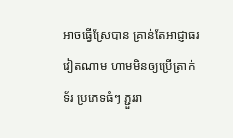អាចធ្វើស្រែបាន គ្រាន់តែអាជ្ញាធរវៀតណាម ហាមមិនឲ្យប្រើត្រាក់ទ័រ ប្រភេទធំៗ ភ្ជួររា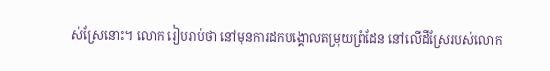ស់ស្រែនោះ។ លោក រៀបរាប់ថា នៅមុនការដកបង្គោលតម្រុយព្រំដែន នៅលើដីស្រែរបស់លោក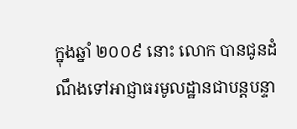ក្នុងឆ្នាំ ២០០៩ នោះ លោក បានជូនដំណឹងទៅអាជ្ញាធរមូលដ្ឋានជាបន្តបន្ទា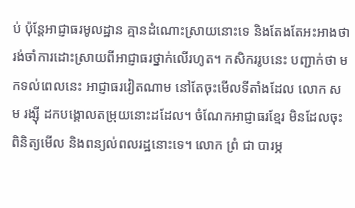ប់ ប៉ុន្តែអាជ្ញាធរមូលដ្ឋាន គ្មានដំណោះស្រាយនោះទេ និងតែងតែអះអាងថា រង់ចាំការដោះស្រាយពីអាជ្ញាធរថ្នាក់លើរហូត។ កសិកររូបនេះ បញ្ជាក់ថា មកទល់ពេលនេះ អាជ្ញាធរវៀតណាម នៅតែចុះមើលទីតាំងដែល លោក សម រង្ស៊ី ដកបង្គោលតម្រុយនោះដដែល។ ចំណែកអាជ្ញាធរខ្មែរ មិនដែលចុះពិនិត្យមើល និងពន្យល់ពលរដ្ឋនោះទេ។ លោក ព្រំ ជា បារម្ភ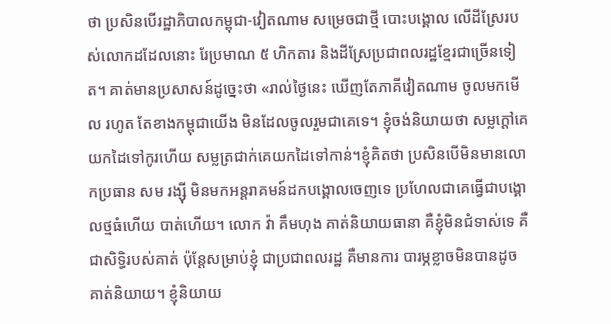ថា ប្រសិនបើរដ្ឋាភិបាលកម្ពុជា-វៀតណាម សម្រេចជាថ្មី បោះបង្គោល លើដីស្រែរបស់លោកដដែលនោះ រែប្រមាណ ៥ ហិកតារ និងដីស្រែប្រជាពលរដ្ឋខ្មែរជាច្រើនទៀត។ គាត់មានប្រសាសន៍ដូច្នេះថា «រាល់ថ្ងៃនេះ ឃើញតែភាគីវៀតណាម ចូលមកមើល រហូត តែខាងកម្ពុជាយើង មិនដែលចូលរួមជាគេទេ។ ខ្ញុំចង់និយាយថា សម្លក្ដៅគេយកដៃទៅកូរហើយ សម្លត្រជាក់គេយកដៃទៅកាន់។ខ្ញុំគិតថា ប្រសិនបើមិនមានលោកប្រធាន សម រង្ស៊ី មិនមកអន្តរាគមន៍ដកបង្គោលចេញទេ ប្រហែលជាគេធ្វើជាបង្គោលថ្មធំហើយ បាត់ហើយ។ លោក វ៉ា គឹមហុង គាត់និយាយធានា គឺខ្ញុំមិនជំទាស់ទេ គឺជាសិទ្ធិរបស់គាត់ ប៉ុន្តែសម្រាប់ខ្ញុំ ជាប្រជាពលរដ្ឋ គឺមានការ បារម្ភខ្លាចមិនបានដូចគាត់និយាយ។ ខ្ញុំនិយាយ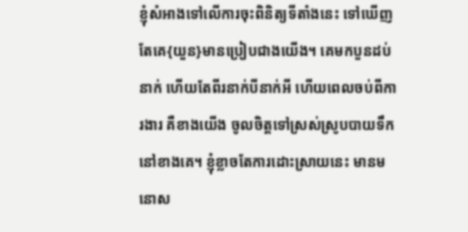ខ្ញុំសំអាងទៅលើការចុះពិនិត្យទីតាំងនេះ ទៅឃើញ តែគេ{យួន}មានប្រៀបជាងយើង។ គេមកបួនដប់នាក់ ហើយតែពីរនាក់បីនាក់អី ហើយពេលចប់ពីការងារ គឺខាងយើង ចូលចិត្តទៅស្រស់ស្រូបបាយទឹក នៅខាងគេ។ ខ្ញុំខ្លាចតែការដោះស្រាយនេះ មានមនោស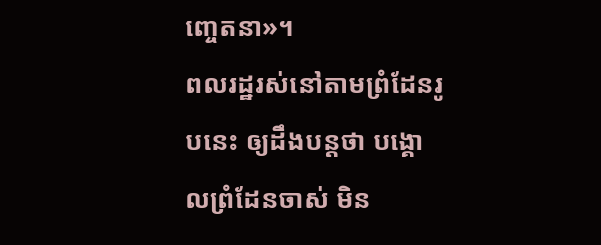ញ្ចេតនា»។
ពលរដ្ឋរស់នៅតាមព្រំដែនរូបនេះ ឲ្យដឹងបន្តថា បង្គោលព្រំដែនចាស់ មិន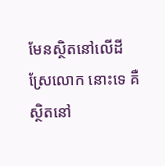មែនស្ថិតនៅលើដីស្រែលោក នោះទេ គឺស្ថិតនៅ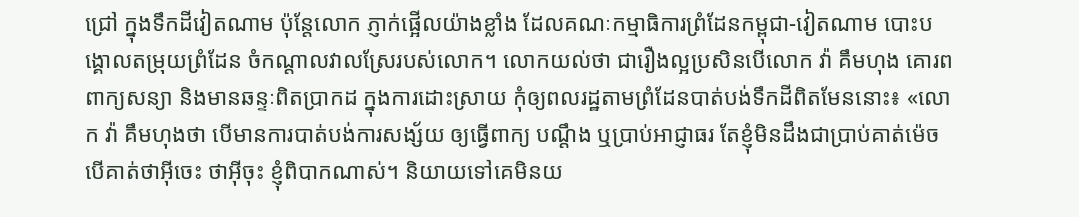ជ្រៅ ក្នុងទឹកដីវៀតណាម ប៉ុន្តែលោក ភ្ញាក់ផ្អើលយ៉ាងខ្លាំង ដែលគណៈកម្មាធិការព្រំដែនកម្ពុជា-វៀតណាម បោះបង្គោលតម្រុយព្រំដែន ចំកណ្ដាលវាលស្រែរបស់លោក។ លោកយល់ថា ជារឿងល្អប្រសិនបើលោក វ៉ា គឹមហុង គោរពពាក្យសន្យា និងមានឆន្ទៈពិតប្រាកដ ក្នុងការដោះស្រាយ កុំឲ្យពលរដ្ឋតាមព្រំដែនបាត់បង់ទឹកដីពិតមែននោះ៖ «លោក វ៉ា គឹមហុងថា បើមានការបាត់បង់ការសង្ស័យ ឲ្យធ្វើពាក្យ បណ្ដឹង ឬប្រាប់អាជ្ញាធរ តែខ្ញុំមិនដឹងជាប្រាប់គាត់ម៉េច បើគាត់ថាអ៊ីចេះ ថាអ៊ីចុះ ខ្ញុំពិបាកណាស់។ និយាយទៅគេមិនយ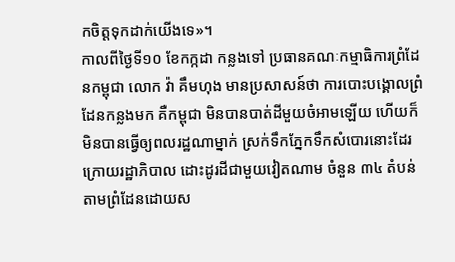កចិត្តទុកដាក់យើងទេ»។
កាលពីថ្ងៃទី១០ ខែកក្កដា កន្លងទៅ ប្រធានគណៈកម្មាធិការព្រំដែនកម្ពុជា លោក វ៉ា គឹមហុង មានប្រសាសន៍ថា ការបោះបង្គោលព្រំដែនកន្លងមក គឺកម្ពុជា មិនបានបាត់ដីមួយចំអាមឡើយ ហើយក៏មិនបានធ្វើឲ្យពលរដ្ឋណាម្នាក់ ស្រក់ទឹកភ្នែកទឹកសំបោរនោះដែរ ក្រោយរដ្ឋាភិបាល ដោះដូរដីជាមួយវៀតណាម ចំនួន ៣៤ តំបន់ តាមព្រំដែនដោយស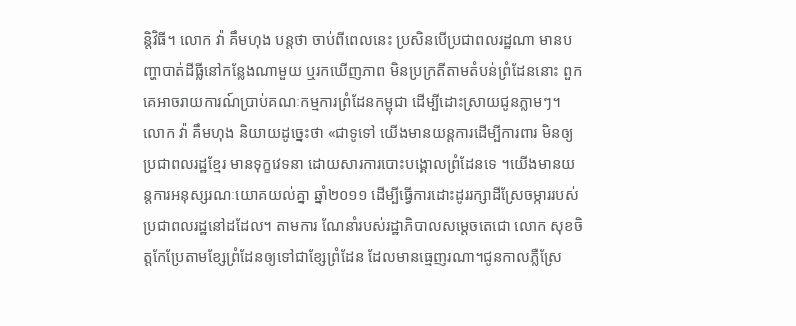ន្តិវិធី។ លោក វ៉ា គឹមហុង បន្តថា ចាប់ពីពេលនេះ ប្រសិនបើប្រជាពលរដ្ឋណា មានបញ្ហាបាត់ដីធ្លីនៅកន្លែងណាមួយ ឬរកឃើញភាព មិនប្រក្រតីតាមតំបន់ព្រំដែននោះ ពួកគេអាចរាយការណ៍ប្រាប់គណៈកម្មការព្រំដែនកម្ពុជា ដើម្បីដោះស្រាយជូនភ្លាមៗ។ លោក វ៉ា គឹមហុង និយាយដូច្នេះថា «ជាទូទៅ យើងមានយន្តការដើម្បីការពារ មិនឲ្យប្រជាពលរដ្ឋខ្មែរ មានទុក្ខវេទនា ដោយសារការបោះបង្គោលព្រំដែនទេ ។យើងមានយន្តការអនុស្សរណៈយោគយល់គ្នា ឆ្នាំ២០១១ ដើម្បីធ្វើការដោះដូររក្សាដីស្រែចម្ការរបស់ប្រជាពលរដ្ឋនៅដដែល។ តាមការ ណែនាំរបស់រដ្ឋាភិបាលសម្តេចតេជោ លោក សុខចិត្តកែប្រែតាមខ្សែព្រំដែនឲ្យទៅជាខ្សែព្រំដែន ដែលមានធ្មេញរណា។ជូនកាលភ្លឺស្រែ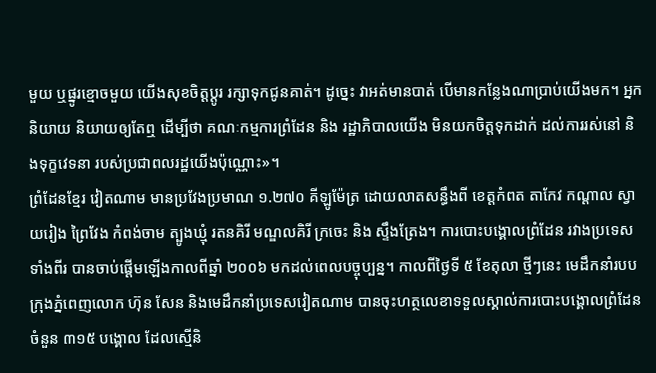មួយ ឬផ្នូរខ្មោចមួយ យើងសុខចិត្តប្ដូរ រក្សាទុកជូនគាត់។ ដូច្នេះ វាអត់មានបាត់ បើមានកន្លែងណាប្រាប់យើងមក។ អ្នកនិយាយ និយាយឲ្យតែឮ ដើម្បីថា គណៈកម្មការព្រំដែន និង រដ្ឋាភិបាលយើង មិនយកចិត្តទុកដាក់ ដល់ការរស់នៅ និងទុក្ខវេទនា របស់ប្រជាពលរដ្ឋយើងប៉ុណ្ណោះ»។
ព្រំដែនខ្មែរ វៀតណាម មានប្រវែងប្រមាណ ១.២៧០ គីឡូម៉ែត្រ ដោយលាតសន្ធឹងពី ខេត្តកំពត តាកែវ កណ្ដាល ស្វាយរៀង ព្រៃវែង កំពង់ចាម ត្បូងឃ្មុំ រតនគិរី មណ្ឌលគិរី ក្រចេះ និង ស្ទឹងត្រែង។ ការបោះបង្គោលព្រំដែន រវាងប្រទេសទាំងពីរ បានចាប់ផ្ដើមឡើងកាលពីឆ្នាំ ២០០៦ មកដល់ពេលបច្ចុប្បន្ន។ កាលពីថ្ងៃទី ៥ ខែតុលា ថ្មីៗនេះ មេដឹកនាំរបបក្រុងភ្នំពេញលោក ហ៊ុន សែន និងមេដឹកនាំប្រទេសវៀតណាម បានចុះហត្ថលេខាទទួលស្គាល់ការបោះបង្គោលព្រំដែន ចំនួន ៣១៥ បង្គោល ដែលស្មើនិ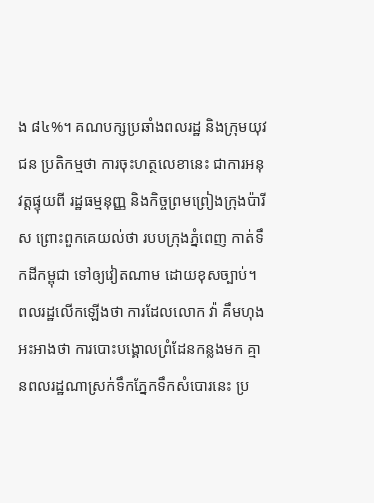ង ៨៤%។ គណបក្សប្រឆាំងពលរដ្ឋ និងក្រុមយុវជន ប្រតិកម្មថា ការចុះហត្ថលេខានេះ ជាការអនុវត្តផ្ទុយពី រដ្ឋធម្មនុញ្ញ និងកិច្ចព្រមព្រៀងក្រុងប៉ារីស ព្រោះពួកគេយល់ថា របបក្រុងភ្នំពេញ កាត់ទឹកដីកម្ពុជា ទៅឲ្យវៀតណាម ដោយខុសច្បាប់។
ពលរដ្ឋលើកឡើងថា ការដែលលោក វ៉ា គឹមហុង អះអាងថា ការបោះបង្គោលព្រំដែនកន្លងមក គ្មានពលរដ្ឋណាស្រក់ទឹកភ្នែកទឹកសំបោរនេះ ប្រ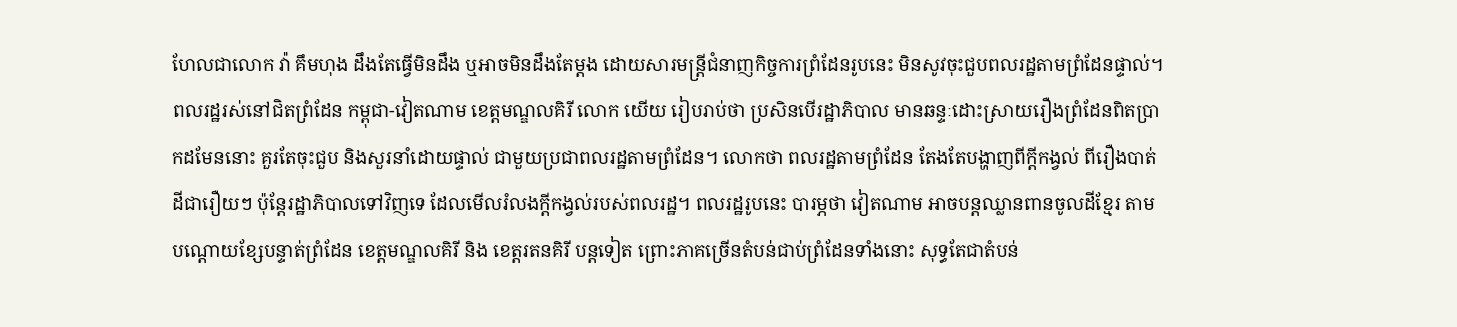ហែលជាលោក វ៉ា គឹមហុង ដឹងតែធ្វើមិនដឹង ឬអាចមិនដឹងតែម្ដង ដោយសារមន្ត្រីជំនាញកិច្ចការព្រំដែនរូបនេះ មិនសូវចុះជួបពលរដ្ឋតាមព្រំដែនផ្ទាល់។
ពលរដ្ឋរស់នៅជិតព្រំដែន កម្ពុជា-វៀតណាម ខេត្តមណ្ឌលគិរី លោក យើយ រៀបរាប់ថា ប្រសិនបើរដ្ឋាភិបាល មានឆន្ទៈដោះស្រាយរឿងព្រំដែនពិតប្រាកដមែននោះ គួរតែចុះជួប និងសួរនាំដោយផ្ទាល់ ជាមួយប្រជាពលរដ្ឋតាមព្រំដែន។ លោកថា ពលរដ្ឋតាមព្រំដែន តែងតែបង្ហាញពីក្តីកង្វល់ ពីរឿងបាត់ដីជារឿយៗ ប៉ុន្តែរដ្ឋាភិបាលទៅវិញទេ ដែលមើលរំលងក្ដីកង្វល់របស់ពលរដ្ឋ។ ពលរដ្ឋរូបនេះ បារម្ភថា វៀតណាម អាចបន្តឈ្លានពានចូលដីខ្មែរ តាមបណ្ដោយខ្សែបន្ទាត់ព្រំដែន ខេត្តមណ្ឌលគិរី និង ខេត្តរតនគិរី បន្តទៀត ព្រោះភាគច្រើនតំបន់ជាប់ព្រំដែនទាំងនោះ សុទ្ធតែជាតំបន់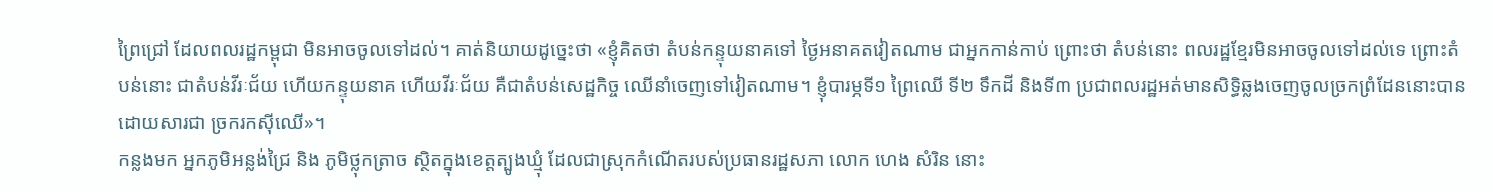ព្រៃជ្រៅ ដែលពលរដ្ឋកម្ពុជា មិនអាចចូលទៅដល់។ គាត់និយាយដូច្នេះថា «ខ្ញុំគិតថា តំបន់កន្ទុយនាគទៅ ថ្ងៃអនាគតវៀតណាម ជាអ្នកកាន់កាប់ ព្រោះថា តំបន់នោះ ពលរដ្ឋខ្មែរមិនអាចចូលទៅដល់ទេ ព្រោះតំបន់នោះ ជាតំបន់វីរៈជ័យ ហើយកន្ទុយនាគ ហើយវីរៈជ័យ គឺជាតំបន់សេដ្ឋកិច្ច ឈើនាំចេញទៅវៀតណាម។ ខ្ញុំបារម្ភទី១ ព្រៃឈើ ទី២ ទឹកដី និងទី៣ ប្រជាពលរដ្ឋអត់មានសិទ្ធិឆ្លងចេញចូលច្រកព្រំដែននោះបាន ដោយសារជា ច្រករកស៊ីឈើ»។
កន្លងមក អ្នកភូមិអន្លង់ជ្រៃ និង ភូមិថ្លុកត្រាច ស្ថិតក្នុងខេត្តត្បូងឃ្មុំ ដែលជាស្រុកកំណើតរបស់ប្រធានរដ្ឋសភា លោក ហេង សំរិន នោះ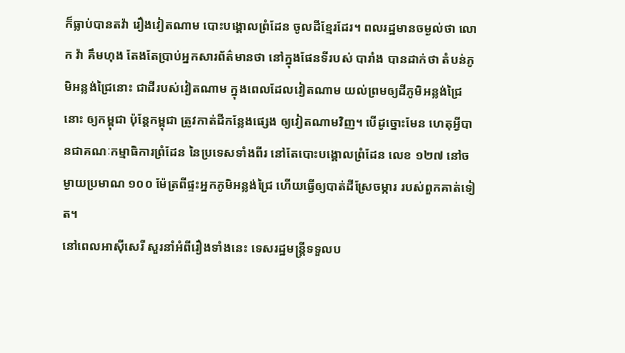ក៏ធ្លាប់បានតវ៉ា រឿងវៀតណាម បោះបង្គោលព្រំដែន ចូលដីខ្មែរដែរ។ ពលរដ្ឋមានចម្ងល់ថា លោក វ៉ា គឹមហុង តែងតែប្រាប់អ្នកសារព័ត៌មានថា នៅក្នុងផែនទីរបស់ បារាំង បានដាក់ថា តំបន់ភូមិអន្លង់ជ្រៃនោះ ជាដីរបស់វៀតណាម ក្នុងពេលដែលវៀតណាម យល់ព្រមឲ្យដីភូមិអន្លង់ជ្រៃនោះ ឲ្យកម្ពុជា ប៉ុន្តែកម្ពុជា ត្រូវកាត់ដីកន្លែងផ្សេង ឲ្យវៀតណាមវិញ។ បើដូច្នោះមែន ហេតុអ្វីបានជាគណៈកម្មាធិការព្រំដែន នៃប្រទេសទាំងពីរ នៅតែបោះបង្គោលព្រំដែន លេខ ១២៧ នៅចម្ងាយប្រមាណ ១០០ ម៉ែត្រពីផ្ទះអ្នកភូមិអន្លង់ជ្រៃ ហើយធ្វើឲ្យបាត់ដីស្រែចម្ការ របស់ពួកគាត់ទៀត។
នៅពេលអាស៊ីសេរី សួរនាំអំពីរឿងទាំងនេះ ទេសរដ្ឋមន្ត្រីទទួលប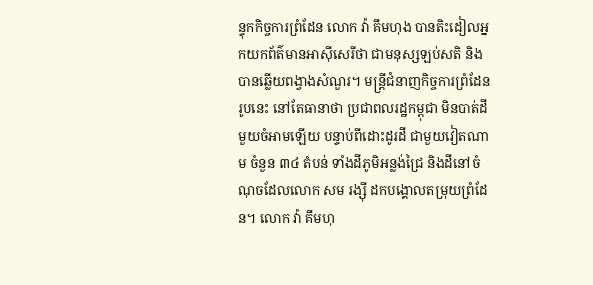ន្ទុកកិច្ចការព្រំដែន លោក វ៉ា គឹមហុង បានតិះដៀលអ្នកយកព័ត៌មានអាស៊ីសេរីថា ជាមនុស្សឡប់សតិ និងបានឆ្លើយពង្វាងសំណួរ។ មន្ត្រីជំនាញកិច្ចការព្រំដែនរូបនេះ នៅតែធានាថា ប្រជាពលរដ្ឋកម្ពុជា មិនបាត់ដីមួយចំអាមឡើយ បន្ទាប់ពីដោះដូរដី ជាមួយវៀតណាម ចំនួន ៣៤ តំបន់ ទាំងដីភូមិអន្លង់ជ្រៃ និងដីនៅចំណុចដែលលោក សម រង្ស៊ី ដកបង្គោលតម្រុយព្រំដែន។ លោក វ៉ា គឹមហុ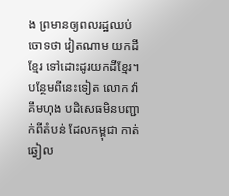ង ព្រមានឲ្យពលរដ្ឋឈប់ចោទថា វៀតណាម យកដីខ្មែរ ទៅដោះដូរយកដីខ្មែរ។ បន្ថែមពីនេះទៀត លោក វ៉ា គឹមហុង បដិសេធមិនបញ្ជាក់ពីតំបន់ ដែលកម្ពុជា កាត់ឆ្វៀល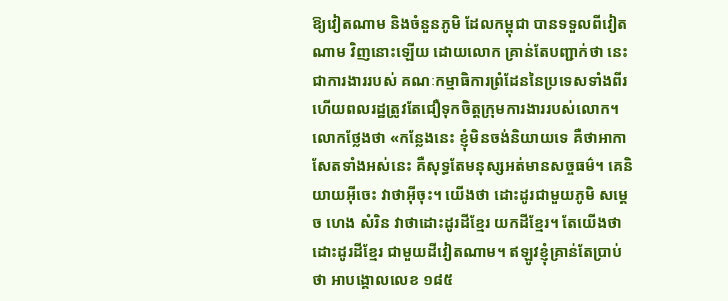ឱ្យវៀតណាម និងចំនួនភូមិ ដែលកម្ពុជា បានទទួលពីវៀតណាម វិញនោះឡើយ ដោយលោក គ្រាន់តែបញ្ជាក់ថា នេះជាការងាររបស់ គណៈកម្មាធិការព្រំដែននៃប្រទេសទាំងពីរ ហើយពលរដ្ឋត្រូវតែជឿទុកចិត្តក្រុមការងាររបស់លោក។ លោកថ្លែងថា «កន្លែងនេះ ខ្ញុំមិនចង់និយាយទេ គឺថាអាកាសែតទាំងអស់នេះ គឺសុទ្ធតែមនុស្សអត់មានសច្ចធម៌។ គេនិយាយអ៊ីចេះ វាថាអ៊ីចុះ។ យើងថា ដោះដូរជាមួយភូមិ សម្ដេច ហេង សំរិន វាថាដោះដូរដីខ្មែរ យកដីខ្មែរ។ តែយើងថា ដោះដូរដីខ្មែរ ជាមួយដីវៀតណាម។ ឥឡូវខ្ញុំគ្រាន់តែប្រាប់ថា អាបង្គោលលេខ ១៨៥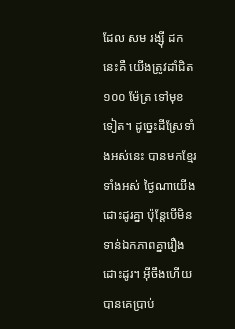ដែល សម រង្ស៊ី ដកនេះគឺ យើងត្រូវដាំជិត ១០០ ម៉ែត្រ ទៅមុខទៀត។ ដូច្នេះដីស្រែទាំងអស់នេះ បានមកខ្មែរទាំងអស់ ថ្ងៃណាយើងដោះដូរគ្នា ប៉ុន្តែបើមិនទាន់ឯកភាពគ្នារឿងដោះដូរ។ អ៊ីចឹងហើយបានគេប្រាប់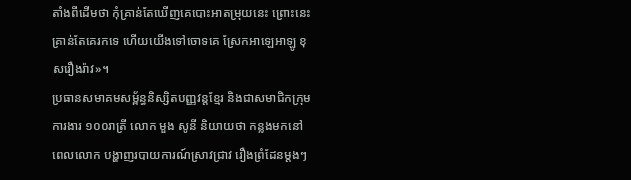តាំងពីដើមថា កុំគ្រាន់តែឃើញគេបោះអាតម្រុយនេះ ព្រោះនេះគ្រាន់តែគេរកទេ ហើយយើងទៅចោទគេ ស្រែកអាឡេអាឡូ ខុសរឿងរ៉ាវ»។
ប្រធានសមាគមសម្ព័ន្ធនិស្សិតបញ្ញវន្តខ្មែរ និងជាសមាជិកក្រុមការងារ ១០០រាត្រី លោក មួង សូនី និយាយថា កន្លងមកនៅពេលលោក បង្ហាញរបាយការណ៍ស្រាវជ្រាវ រឿងព្រំដែនម្ដងៗ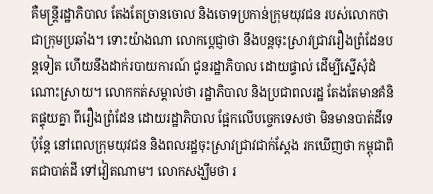គឺមន្ត្រីរដ្ឋាភិបាល តែងតែច្រានចោល និងចោទប្រកាន់ក្រុមយុវជន របស់លោកថា ជាក្រុមប្រឆាំង។ ទោះយ៉ាងណា លោកប្ដេជ្ញាថា នឹងបន្តចុះស្រាវជ្រាវរឿងព្រំដែនបន្តទៀត ហើយនឹងដាក់របាយការណ៍ ជូនរដ្ឋាភិបាល ដោយផ្ទាល់ ដើម្បីស្នើសុំដំណោះស្រាយ។ លោកកត់សម្គាល់ថា រដ្ឋាភិបាល និងប្រជាពលរដ្ឋ តែងតែមានគំនិតផ្ទុយគ្នា ពីរឿងព្រំដែន ដោយរដ្ឋាភិបាល ផ្អែកលើបច្ចេកទេសថា មិនមានបាត់ដីទេ ប៉ុន្តែ នៅពេលក្រុមយុវជន និងពលរដ្ឋចុះស្រាវជ្រាវជាក់ស្ដែង រកឃើញថា កម្ពុជាពិតជាបាត់ដី ទៅវៀតណាម។ លោកសង្ឃឹមថា រ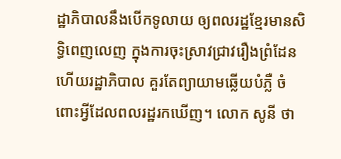ដ្ឋាភិបាលនឹងបើកទូលាយ ឲ្យពលរដ្ឋខ្មែរមានសិទ្ធិពេញលេញ ក្នុងការចុះស្រាវជ្រាវរឿងព្រំដែន ហើយរដ្ឋាភិបាល គួរតែព្យាយាមឆ្លើយបំភ្លឺ ចំពោះអ្វីដែលពលរដ្ឋរកឃើញ។ លោក សូនី ថា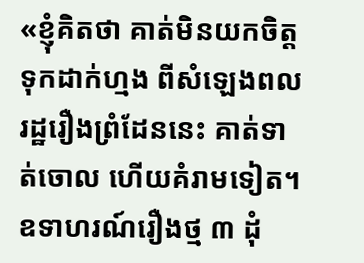«ខ្ញុំគិតថា គាត់មិនយកចិត្តទុកដាក់ហ្មង ពីសំឡេងពលរដ្ឋរឿងព្រំដែននេះ គាត់ទាត់ចោល ហើយគំរាមទៀត។ ឧទាហរណ៍រឿងថ្ម ៣ ដុំ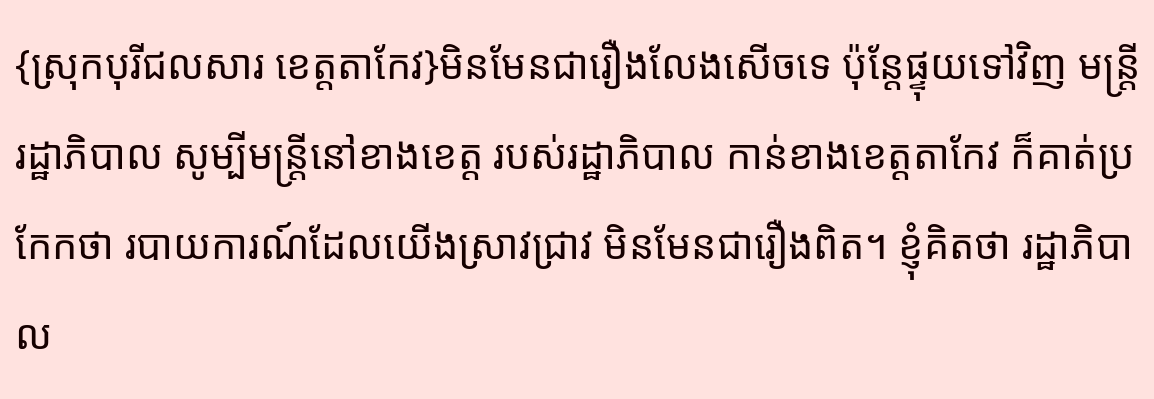{ស្រុកបុរីជលសារ ខេត្តតាកែវ}មិនមែនជារឿងលែងសើចទេ ប៉ុន្តែផ្ទុយទៅវិញ មន្ត្រីរដ្ឋាភិបាល សូម្បីមន្ត្រីនៅខាងខេត្ត របស់រដ្ឋាភិបាល កាន់ខាងខេត្តតាកែវ ក៏គាត់ប្រកែកថា របាយការណ៍ដែលយើងស្រាវជ្រាវ មិនមែនជារឿងពិត។ ខ្ញុំគិតថា រដ្ឋាភិបាល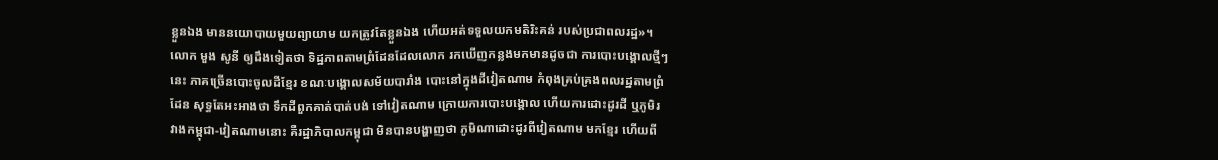ខ្លួនឯង មាននយោបាយមួយព្យាយាម យកត្រូវតែខ្លួនឯង ហើយអត់ទទួលយកមតិរិះគន់ របស់ប្រជាពលរដ្ឋ»។
លោក មួង សូនី ឲ្យដឹងទៀតថា ទិដ្ឋភាពតាមព្រំដែនដែលលោក រកឃើញកន្លងមកមានដូចជា ការបោះបង្គោលថ្មីៗ នេះ ភាគច្រើនបោះចូលដីខ្មែរ ខណៈបង្គោលសម័យបារាំង បោះនៅក្នុងដីវៀតណាម កំពុងគ្រប់គ្រងពលរដ្ឋតាមព្រំដែន សុទ្ធតែអះអាងថា ទឹកដីពួកគាត់បាត់បង់ ទៅវៀតណាម ក្រោយការបោះបង្គោល ហើយការដោះដូរដី ឬភូមិរវាងកម្ពុជា-វៀតណាមនោះ គឺរដ្ឋាភិបាលកម្ពុជា មិនបានបង្ហាញថា ភូមិណាដោះដូរពីវៀតណាម មកខ្មែរ ហើយពី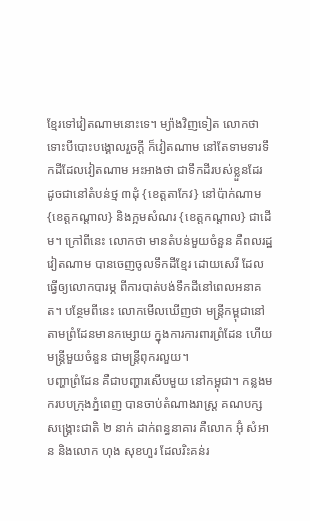ខ្មែរទៅវៀតណាមនោះទេ។ ម្យ៉ាងវិញទៀត លោកថា ទោះបីបោះបង្គោលរួចក្ដី ក៏វៀតណាម នៅតែទាមទារទឹកដីដែលវៀតណាម អះអាងថា ជាទឹកដីរបស់ខ្លួនដែរ ដូចជានៅតំបន់ថ្ម ៣ដុំ {ខេត្តតាកែវ} នៅប៉ាក់ណាម {ខេត្តកណ្តាល} និងក្អមសំណរ {ខេត្តកណ្តាល} ជាដើម។ ក្រៅពីនេះ លោកថា មានតំបន់មួយចំនួន គឺពលរដ្ឋវៀតណាម បានចេញចូលទឹកដីខ្មែរ ដោយសេរី ដែលធ្វើឲ្យលោកបារម្ភ ពីការបាត់បង់ទឹកដីនៅពេលអនាគត។ បន្ថែមពីនេះ លោកមើលឃើញថា មន្ត្រីកម្ពុជានៅតាមព្រំដែនមានកម្សោយ ក្នុងការការពារព្រំដែន ហើយមន្ត្រីមួយចំនួន ជាមន្ត្រីពុករលួយ។
បញ្ហាព្រំដែន គឺជាបញ្ហារសើបមួយ នៅកម្ពុជា។ កន្លងមករបបក្រុងភ្នំពេញ បានចាប់តំណាងរាស្ត្រ គណបក្សសង្គ្រោះជាតិ ២ នាក់ ដាក់ពន្ធនាគារ គឺលោក អ៊ុំ សំអាន និងលោក ហុង សុខហួរ ដែលរិះគន់រ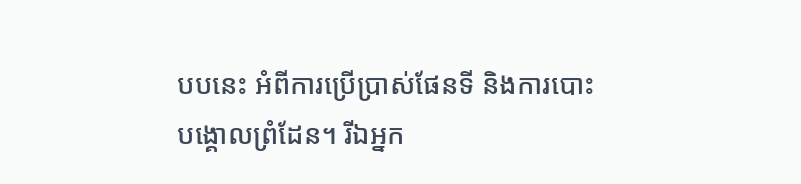បបនេះ អំពីការប្រើប្រាស់ផែនទី និងការបោះបង្គោលព្រំដែន។ រីឯអ្នក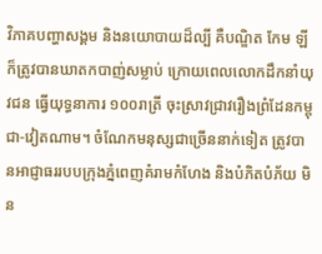វិភាគបញ្ហាសង្គម និងនយោបាយដ៏ល្បី គឺបណ្ឌិត កែម ឡី ក៏ត្រូវបានឃាតកបាញ់សម្លាប់ ក្រោយពេលលោកដឹកនាំយុវជន ធ្វើយុទ្ធនាការ ១០០រាត្រី ចុះស្រាវជ្រាវរឿងព្រំដែនកម្ពុជា-វៀតណាម។ ចំណែកមនុស្សជាច្រើននាក់ទៀត ត្រូវបានអាជ្ញាធររបបក្រុងភ្នំពេញគំរាមកំហែង និងបំភិតបំភ័យ មិន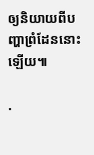ឲ្យនិយាយពីបញ្ហាព្រំដែននោះឡើយ៕

.